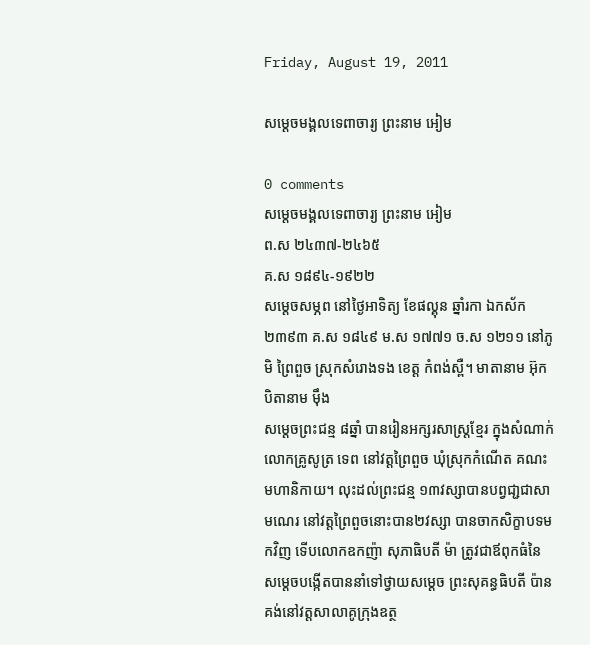Friday, August 19, 2011

សម្តេចមង្គលទេពាចារ្យ ព្រះនាម អៀម

0 comments
សម្តេចមង្គលទេពាចារ្យ ព្រះនាម អៀម
ព.ស ២៤៣៧-២៤៦៥
គ.ស ១៨៩៤-១៩២២
សម្តេចសម្ភព នៅថ្ងៃអាទិត្យ ខែផល្គុន ឆ្នាំរកា ឯកស័ក ២៣៩៣ គ.ស ១៨៤៩ ម.ស ១៧៧១ ច.ស ១២១១ នៅភូមិ ព្រៃពួច ស្រុកសំរោងទង ខេត្ត កំពង់ស្ពឺ។ មាតានាម អ៊ុក បិតានាម ម៉ឹង
សម្តេចព្រះជន្ម ៨ឆ្នាំ បានរៀនអក្សរសាស្ត្រខ្មែរ ក្នុងសំណាក់លោកគ្រូសូត្រ ទេព នៅវត្តព្រៃពួច ឃុំស្រុកកំណើត គណះមហានិកាយ។ លុះដល់ព្រះជន្ម ១៣វស្សាបានបព្វជា្ជជាសាមណេរ នៅវត្តព្រៃពួចនោះបាន២វស្សា បានចាកសិក្ខាបទមកវិញ ទើបលោកឧកញ៉ា សុភាធិបតី ម៉ា ត្រូវជាឪពុកធំនៃសម្តេចបង្កើតបាននាំទៅថ្វាយសម្តេច ព្រះសុគន្ធធិបតី ប៉ាន គង់នៅវត្តសាលាគូក្រុងឧត្ថ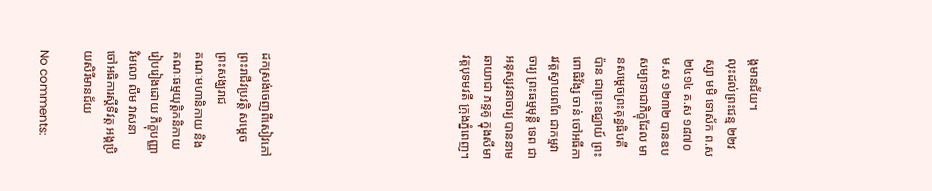ង្តមានជ័យ។
លុះដល់ព្រះជន្ម ២២វស្សា មមិ ទោស័ក ព.ស ២៤១៤ គ.ស ១៨៧០ ម.ស ១២៣២ បានឧបសម្បាទាជាភិក្ខុដែល មានសម្តេចព្រះគុន្ធធិបតី ប៉ាន ជាព្រះឧជ្ឈាយ៍ ព្រះពោធិវ័ង្ស ចាន់ ចៅអធីការវត្តស្វាយពពែ ជាកម្មវាចារ្យ ព្រះធម្មមុន្តី ទេព ជាអនុស្សវនាចារ្យ បាននាមឆាយាជា ភន្ទគូ ក្នុងសីមាវត្តបុទមវតី ក្រុងភ្នំពេញ។








ដកស្រង់ចេញពីសៀវភៅ ព្រះរាជីវប្រវត្តិ សម្តេចព្រះសង្ឃរាជ
គណៈមហានិកាយ និង គណៈធម្មយុត្តិកនិកាយ
រៀបរៀងដោយ ភិក្ខុបញ្ញាវិមលោ លឹម វាសនា
ចៅអធិការស្តីទីវត្ត អង្គប្រិយសិរីមានជ័យ

No comments: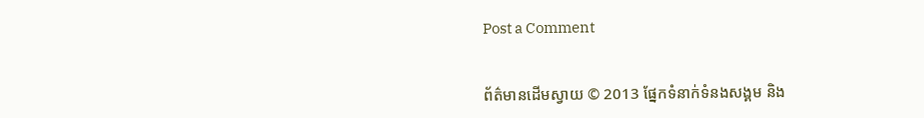Post a Comment


ព័ត៌មានដើមស្វាយ © 2013 ផ្នែកទំនាក់ទំនងសង្គម និង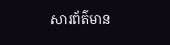សារព័ត៌មាន